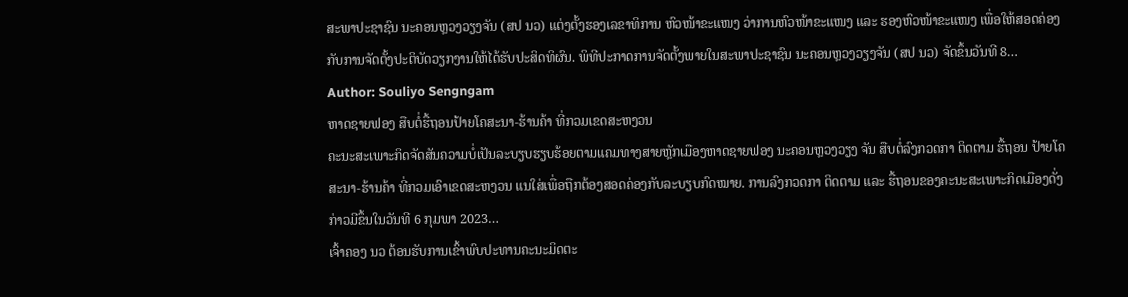ສະພາປະຊາຊົນ ນະຄອນຫຼວງວຽງຈັນ (ສປ ນວ) ແຕ່ງຕັ້ງຮອງເລຂາທິການ ຫົວໜ້າຂະແໜງ ວ່າການຫົວໜ້າຂະແໜງ ແລະ ຮອງຫົວໜ້າຂະແໜງ ເພື່ອໃຫ້ສອດຄ່ອງກັບການຈັດຕັ້ງປະຕິບັດວຽກງານໃຫ້ໄດ້ຮັບປະສິດທິຜົນ. ພິທີປະກາດການຈັດຕັ້ງພາຍໃນສະພາປະຊາຊົນ ນະຄອນຫຼວງວຽງຈັນ (ສປ ນວ) ຈັດຂຶ້ນວັນທີ 8…
Author: Souliyo Sengngam
ຫາດຊາຍຟອງ ສືບຕໍ່ຮື້ຖອນປ້າຍໂຄສະນາ-ຮ້ານຄ້າ ທີ່ກວມເຂດສະຫງວນ
ຄະນະສະເພາະກິດຈັດສັນຄວາມບໍ່ເປັນລະບຽບຮຽບຮ້ອຍຕາມແຄມທາງສາຍຫຼັກເມືອງຫາດຊາຍຟອງ ນະຄອນຫຼວງວຽງ ຈັນ ສືບຕໍ່ລົງກວດກາ ຕິດຕາມ ຮື້ຖອນ ປ້າຍໂຄສະນາ-ຮ້ານຄ້າ ທີ່ກວມເອົາເຂດສະຫງວນ ແນໃສ່ເພື່ອຖືກຕ້ອງສອດຄ່ອງກັບລະບຽບກົດໝາຍ. ການລົງກວດກາ ຕິດຕາມ ແລະ ຮື້ຖອນຂອງຄະນະສະເພາະກິດເມືອງດັ່ງກ່າວມີຂຶ້ນໃນວັນທີ 6 ກຸມພາ 2023…
ເຈົ້າຄອງ ນວ ຕ້ອນຮັບການເຂົ້າພົບປະທານຄະນະມິດຕະ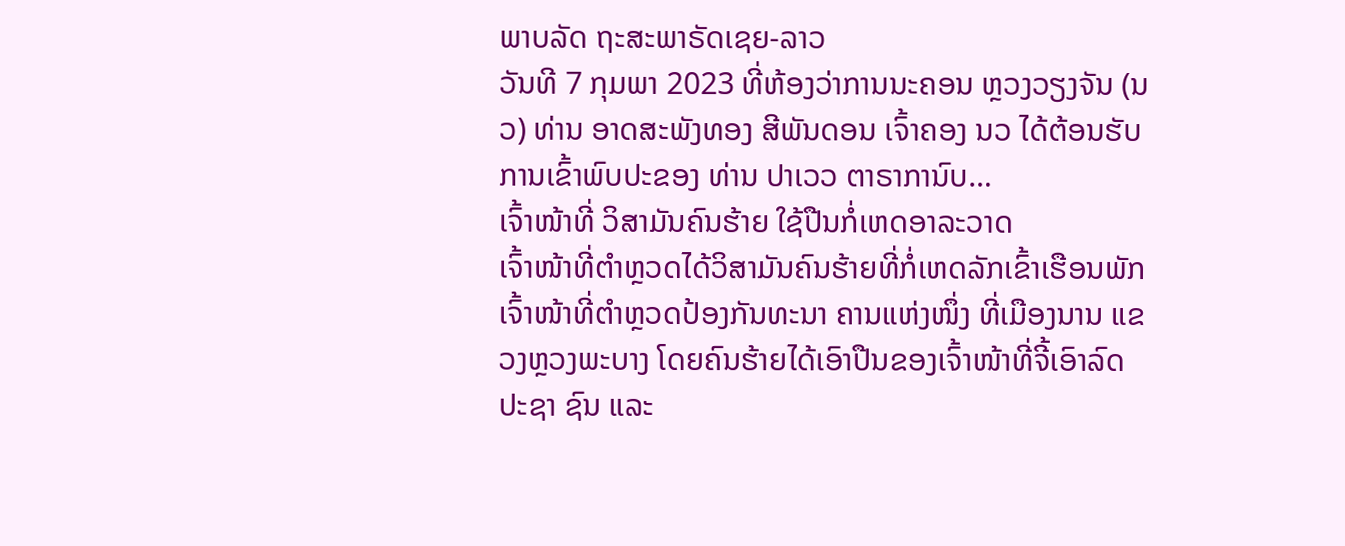ພາບລັດ ຖະສະພາຣັດເຊຍ-ລາວ
ວັນທີ 7 ກຸມພາ 2023 ທີ່ຫ້ອງວ່າການນະຄອນ ຫຼວງວຽງຈັນ (ນວ) ທ່ານ ອາດສະພັງທອງ ສີພັນດອນ ເຈົ້າຄອງ ນວ ໄດ້ຕ້ອນຮັບການເຂົ້າພົບປະຂອງ ທ່ານ ປາເວວ ຕາຣາການົບ…
ເຈົ້າໜ້າທີ່ ວິສາມັນຄົນຮ້າຍ ໃຊ້ປືນກໍ່ເຫດອາລະວາດ
ເຈົ້າໜ້າທີ່ຕຳຫຼວດໄດ້ວິສາມັນຄົນຮ້າຍທີ່ກໍ່ເຫດລັກເຂົ້າເຮືອນພັກເຈົ້າໜ້າທີ່ຕຳຫຼວດປ້ອງກັນທະນາ ຄານແຫ່ງໜຶ່ງ ທີ່ເມືອງນານ ແຂວງຫຼວງພະບາງ ໂດຍຄົນຮ້າຍໄດ້ເອົາປືນຂອງເຈົ້າໜ້າທີ່ຈີ້ເອົາລົດປະຊາ ຊົນ ແລະ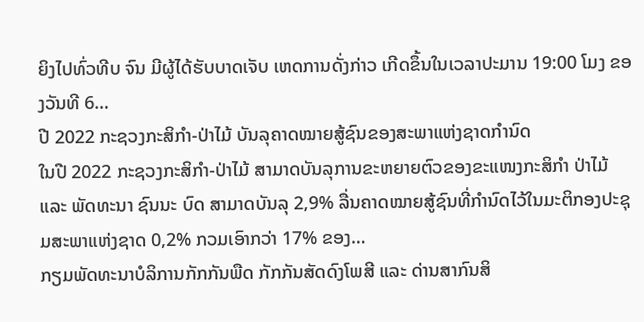ຍິງໄປທົ່ວທີບ ຈົນ ມີຜູ້ໄດ້ຮັບບາດເຈັບ ເຫດການດັ່ງກ່າວ ເກີດຂຶ້ນໃນເວລາປະມານ 19:00 ໂມງ ຂອງວັນທີ 6…
ປີ 2022 ກະຊວງກະສິກຳ-ປ່າໄມ້ ບັນລຸຄາດໝາຍສູ້ຊົນຂອງສະພາແຫ່ງຊາດກຳນົດ
ໃນປີ 2022 ກະຊວງກະສິກຳ-ປ່າໄມ້ ສາມາດບັນລຸການຂະຫຍາຍຕົວຂອງຂະແໜງກະສິກໍາ ປ່າໄມ້ ແລະ ພັດທະນາ ຊົນນະ ບົດ ສາມາດບັນລຸ 2,9% ລື່ນຄາດໝາຍສູ້ຊົນທີ່ກໍານົດໄວ້ໃນມະຕິກອງປະຊຸມສະພາແຫ່ງຊາດ 0,2% ກວມເອົາກວ່າ 17% ຂອງ…
ກຽມພັດທະນາບໍລິການກັກກັນພືດ ກັກກັນສັດດົງໂພສີ ແລະ ດ່ານສາກົນສິ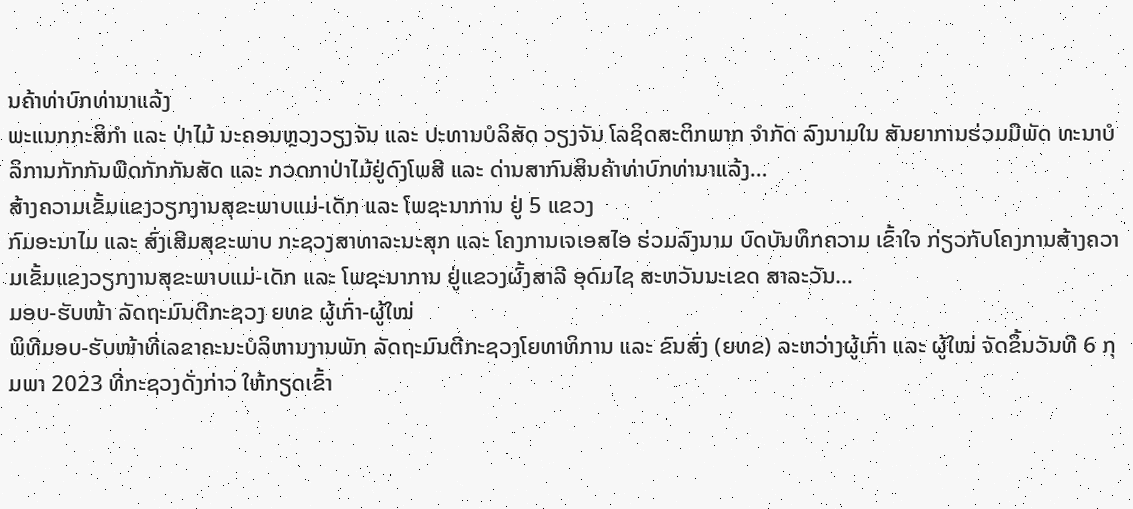ນຄ້າທ່າບົກທ່ານາແລ້ງ
ພະແນກກະສິກໍາ ແລະ ປ່າໄມ້ ນະຄອນຫຼວງວຽງຈັນ ແລະ ປະທານບໍລິສັດ ວຽງຈັນ ໂລຊິດສະຕິກພາກ ຈໍາກັດ ລົງນາມໃນ ສັນຍາການຮ່ວມມືພັດ ທະນາບໍລິການກັກກັນພືດກັກກັນສັດ ແລະ ກວດກາປ່າໄມ້ຢູ່ດົງໂພສີ ແລະ ດ່ານສາກົນສິນຄ້າທ່າບົກທ່ານາແລ້ງ…
ສ້າງຄວາມເຂັ້ມແຂງວຽກງານສຸຂະພາບແມ່-ເດັກ ແລະ ໂພຊະນາການ ຢູ່ 5 ແຂວງ
ກົມອະນາໄມ ແລະ ສົ່ງເສີມສຸຂະພາບ ກະຊວງສາທາລະນະສຸກ ແລະ ໂຄງການເຈເອສໄອ ຮ່ວມລົງນາມ ບົດບັນທຶກຄວາມ ເຂົ້າໃຈ ກ່ຽວກັບໂຄງການສ້າງຄວາມເຂັ້ມແຂງວຽກງານສຸຂະພາບແມ່-ເດັກ ແລະ ໂພຊະນາການ ຢູ່ແຂວງຜົ້ງສາລີ ອຸດົມໄຊ ສະຫວັນນະເຂດ ສາລະວັນ…
ມອບ-ຮັບໜ້າ ລັດຖະມົນຕີກະຊວງ ຍທຂ ຜູ້ເກົ່າ-ຜູ້ໃໝ່
ພິທີມອບ-ຮັບໜ້າທີ່ເລຂາຄະນະບໍລິຫານງານພັກ ລັດຖະມົນຕີກະຊວງໂຍທາທິການ ແລະ ຂົນສົ່ງ (ຍທຂ) ລະຫວ່າງຜູ້ເກົ່າ ແລະ ຜູ້ໃໝ່ ຈັດຂຶ້ນວັນທີ 6 ກຸມພາ 2023 ທີ່ກະຊວງດັ່ງກ່າວ ໃຫ້ກຽດເຂົ້າ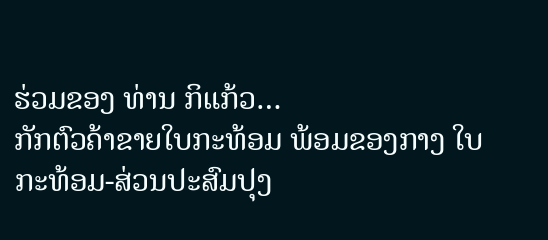ຮ່ວມຂອງ ທ່ານ ກິແກ້ວ…
ກັກຕົວຄ້າຂາຍໃບກະທ້ອມ ພ້ອມຂອງກາງ ໃບກະທ້ອມ-ສ່ວນປະສົມປຸງ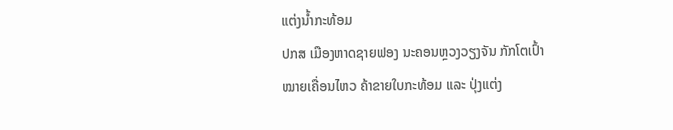ແຕ່ງນ້ຳກະທ້ອມ
ປກສ ເມືອງຫາດຊາຍຟອງ ນະຄອນຫຼວງວຽງຈັນ ກັກໂຕເປົ້າໝາຍເຄື່ອນໄຫວ ຄ້າຂາຍໃບກະທ້ອມ ແລະ ປຸ່ງແຕ່ງ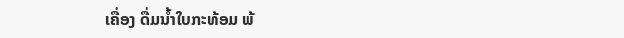ເຄື່ອງ ດື່ມນໍ້າໃບກະທ້ອມ ພ້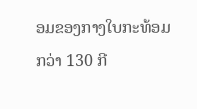ອມຂອງກາງໃບກະທ້ອມກວ່າ 130 ກີ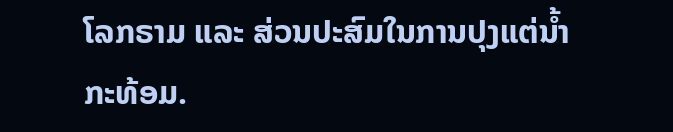ໂລກຣາມ ແລະ ສ່ວນປະສົມໃນການປຸງແຕ່ນ້ຳກະທ້ອມ.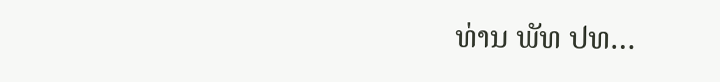ທ່ານ ພັທ ປທ…